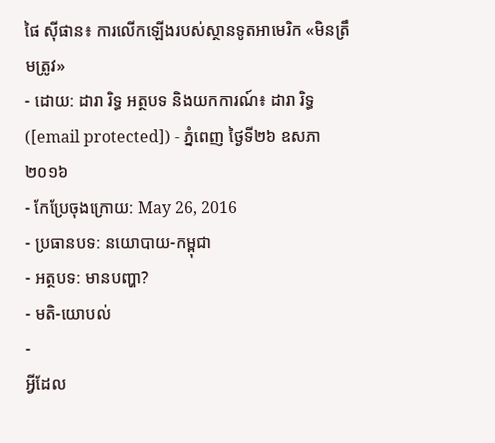ផៃ ស៊ីផាន៖ ការលើកឡើងរបស់ស្ថានទូតអាមេរិក «មិនត្រឹមត្រូវ»
- ដោយ: ដារា រិទ្ធ អត្ថបទ និងយកការណ៍៖ ដារា រិទ្ធ ([email protected]) - ភ្នំពេញ ថ្ងៃទី២៦ ឧសភា ២០១៦
- កែប្រែចុងក្រោយ: May 26, 2016
- ប្រធានបទ: នយោបាយ-កម្ពុជា
- អត្ថបទ: មានបញ្ហា?
- មតិ-យោបល់
-
អ្វីដែល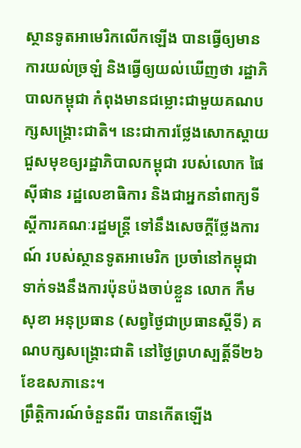ស្ថានទូតអាមេរិកលើកឡើង បានធ្វើឲ្យមានការយល់ច្រឡំ និងធ្វើឲ្យយល់ឃើញថា រដ្ឋាភិបាលកម្ពុជា កំពុងមានជម្លោះជាមួយគណបក្សសង្គ្រោះជាតិ។ នេះជាការថ្លែងសោកស្ដាយ ជួសមុខឲ្យរដ្ឋាភិបាលកម្ពុជា របស់លោក ផៃ ស៊ីផាន រដ្ឋលេខាធិការ និងជាអ្នកនាំពាក្យទីស្ដីការគណៈរដ្ឋមន្ត្រី ទៅនឹងសេចក្ដីថ្លែងការណ៍ របស់ស្ថានទូតអាមេរិក ប្រចាំនៅកម្ពុជា ទាក់ទងនឹងការប៉ុនប៉ងចាប់ខ្លួន លោក កឹម សុខា អនុប្រធាន (សព្វថ្ងៃជាប្រធានស្ដីទី) គណបក្សសង្គ្រោះជាតិ នៅថ្ងៃព្រហស្បត្តិ៍ទី២៦ ខែឧសភានេះ។
ព្រឹត្តិការណ៍ចំនួនពីរ បានកើតឡើង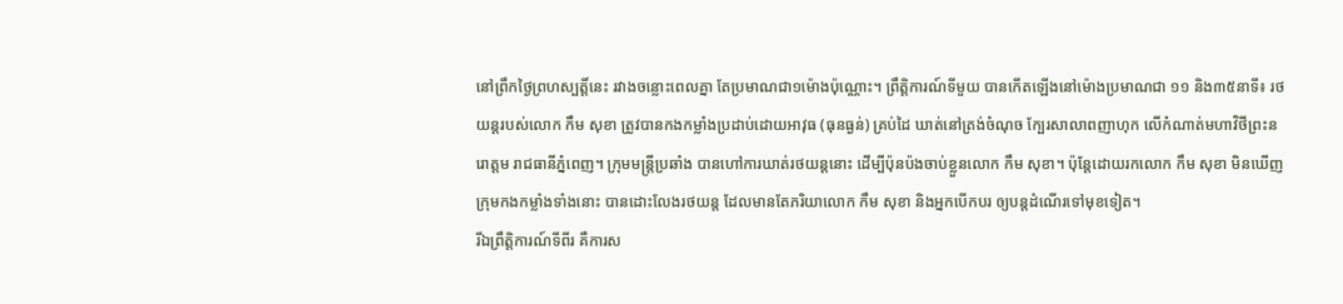នៅព្រឹកថ្ងៃព្រហស្បត្តិ៍នេះ រវាងចន្លោះពេលគ្នា តែប្រមាណជា១ម៉ោងប៉ុណ្ណោះ។ ព្រឹត្តិការណ៍ទីមួយ បានកើតឡើងនៅម៉ោងប្រមាណជា ១១ និង៣៥នាទី៖ រថយន្ដរបស់លោក កឹម សុខា ត្រូវបានកងកម្លាំងប្រដាប់ដោយអាវុធ (ធុនធ្ងន់) គ្រប់ដៃ ឃាត់នៅត្រង់ចំណុច ក្បែរសាលាពញាហុក លើកំណាត់មហាវិថីព្រះនរោត្ដម រាជធានីភ្នំពេញ។ ក្រុមមន្ត្រីប្រឆាំង បានហៅការឃាត់រថយន្ដនោះ ដើម្បីប៉ុនប៉ងចាប់ខ្លួនលោក កឹម សុខា។ ប៉ុន្តែដោយរកលោក កឹម សុខា មិនឃើញ ក្រុមកងកម្លាំងទាំងនោះ បានដោះលែងរថយន្ដ ដែលមានតែភរិយាលោក កឹម សុខា និងអ្នកបើកបរ ឲ្យបន្តដំណើរទៅមុខទៀត។
រីឯព្រឹត្តិការណ៍ទីពីរ គឺការស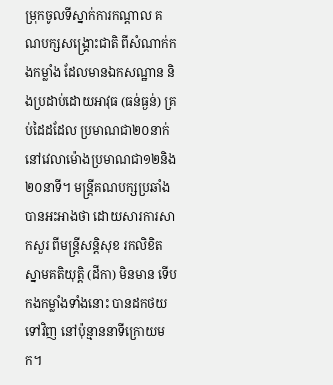ម្រុកចូលទីស្នាក់ការកណ្ដាល គណបក្សសង្គ្រោះជាតិ ពីសំណាក់កងកម្លាំង ដែលមានឯកសណ្ឋាន និងប្រដាប់ដោយអាវុធ (ធន់ធ្ងន់) គ្រប់ដៃដដែល ប្រមាណជា២០នាក់ នៅវេលាម៉ោងប្រមាណជា១២និង២០នាទី។ មន្ត្រីគណបក្សប្រឆាំង បានអះអាងថា ដោយសារការសាកសួរ ពីមន្ត្រីសន្តិសុខ រកលិខិតស្នាមគតិយុត្តិ (ដីកា) មិនមាន ទើបកងកម្លាំងទាំងនោះ បានដកថយទៅវិញ នៅប៉ុន្មាននាទីក្រោយមក។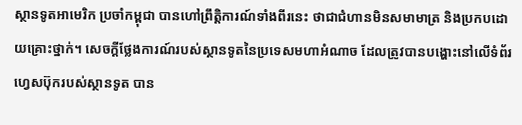ស្ថានទូតអាមេរិក ប្រចាំកម្ពុជា បានហៅព្រឹត្តិការណ៍ទាំងពីរនេះ ថាជាជំហានមិនសមាមាត្រ និងប្រកបដោយគ្រោះថ្នាក់។ សេចក្ដីថ្លែងការណ៍របស់ស្ថានទូតនៃប្រទេសមហាអំណាច ដែលត្រូវបានបង្ហោះនៅលើទំព័រហ្វេសប៊ុករបស់ស្ថានទូត បាន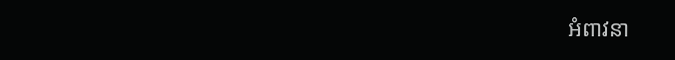អំពាវនា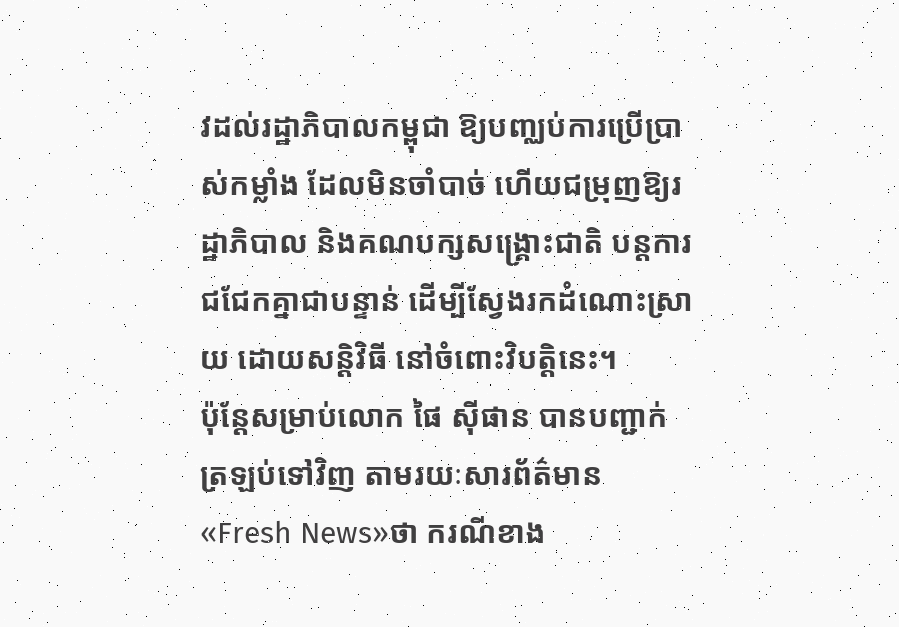វដល់រដ្ឋាភិបាលកម្ពុជា ឱ្យបញ្ឈប់ការប្រើប្រាស់កម្លាំង ដែលមិនចាំបាច់ ហើយជម្រុញឱ្យរដ្ឋាភិបាល និងគណបក្សសង្គ្រោះជាតិ បន្តការជជែកគ្នាជាបន្ទាន់ ដើម្បីស្វែងរកដំណោះស្រាយ ដោយសន្តិវិធី នៅចំពោះវិបត្តិនេះ។
ប៉ុន្តែសម្រាប់លោក ផៃ ស៊ីផាន បានបញ្ជាក់ត្រឡប់ទៅវិញ តាមរយៈសារព័ត៌មាន «Fresh News»ថា ករណីខាង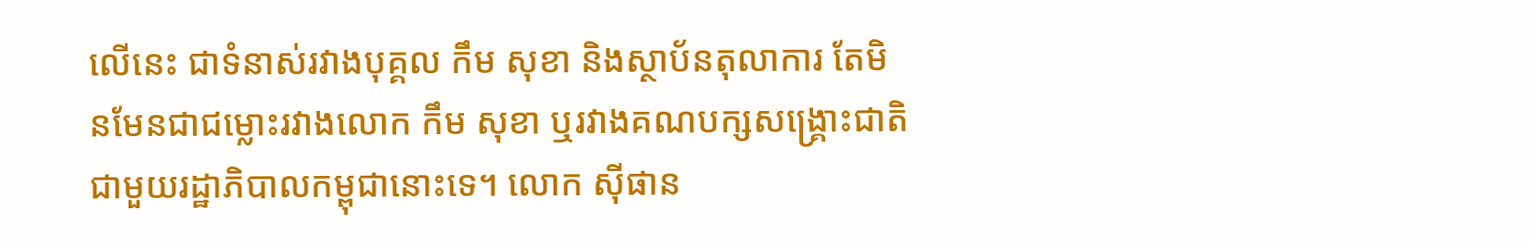លើនេះ ជាទំនាស់រវាងបុគ្គល កឹម សុខា និងស្ថាប័នតុលាការ តែមិនមែនជាជម្លោះរវាងលោក កឹម សុខា ឬរវាងគណបក្សសង្គ្រោះជាតិ ជាមួយរដ្ឋាភិបាលកម្ពុជានោះទេ។ លោក ស៊ីផាន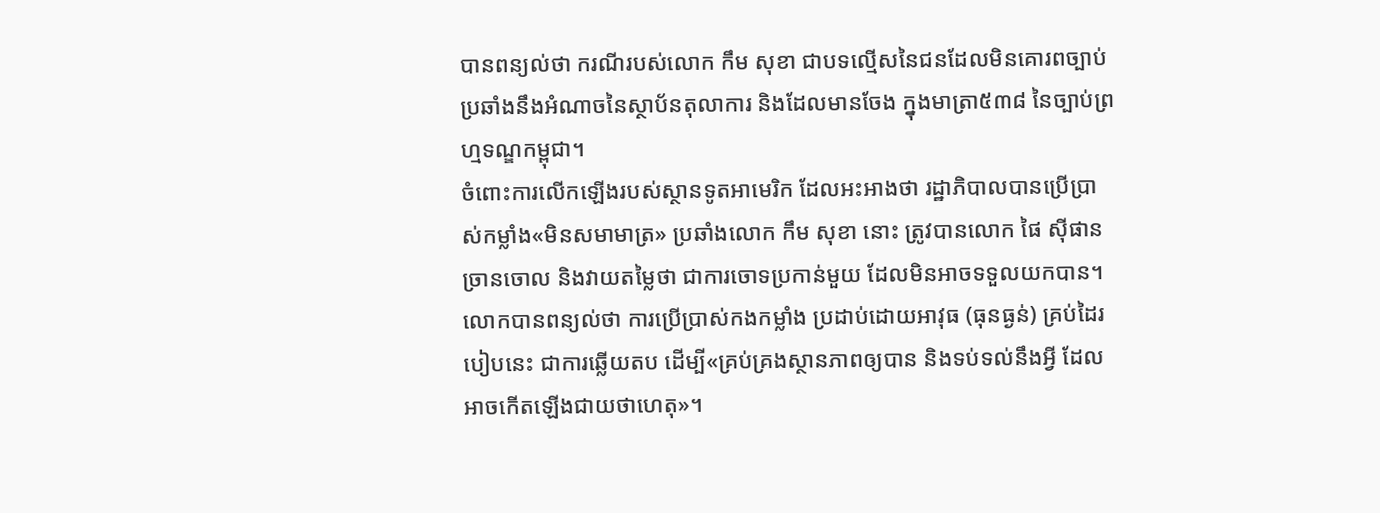បានពន្យល់ថា ករណីរបស់លោក កឹម សុខា ជាបទល្មើសនៃជនដែលមិនគោរពច្បាប់ ប្រឆាំងនឹងអំណាចនៃស្ថាប័នតុលាការ និងដែលមានចែង ក្នុងមាត្រា៥៣៨ នៃច្បាប់ព្រហ្មទណ្ឌកម្ពុជា។
ចំពោះការលើកឡើងរបស់ស្ថានទូតអាមេរិក ដែលអះអាងថា រដ្ឋាភិបាលបានប្រើប្រាស់កម្លាំង«មិនសមាមាត្រ» ប្រឆាំងលោក កឹម សុខា នោះ ត្រូវបានលោក ផៃ ស៊ីផាន ច្រានចោល និងវាយតម្លៃថា ជាការចោទប្រកាន់មួយ ដែលមិនអាចទទួលយកបាន។ លោកបានពន្យល់ថា ការប្រើប្រាស់កងកម្លាំង ប្រដាប់ដោយអាវុធ (ធុនធ្ងន់) គ្រប់ដៃរបៀបនេះ ជាការឆ្លើយតប ដើម្បី«គ្រប់គ្រងស្ថានភាពឲ្យបាន និងទប់ទល់នឹងអ្វី ដែលអាចកើតឡើងជាយថាហេតុ»។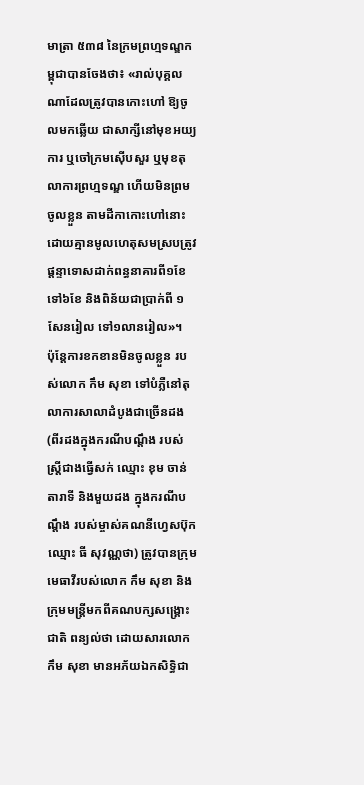មាត្រា ៥៣៨ នៃក្រមព្រហ្មទណ្ឌកម្ពុជាបានចែងថា៖ «រាល់បុគ្គលណាដែលត្រូវបានកោះហៅ ឱ្យចូលមកឆ្លើយ ជាសាក្សីនៅមុខអយ្យការ ឬចៅក្រមស៊ើបសួរ ឬមុខតុលាការព្រហ្មទណ្ឌ ហើយមិនព្រមចូលខ្លួន តាមដីកាកោះហៅនោះ ដោយគ្មានមូលហេតុសមស្របត្រូវផ្តន្ទាទោសដាក់ពន្ធនាគារពី១ខែ ទៅ៦ខែ និងពិន័យជាប្រាក់ពី ១សែនរៀល ទៅ១លានរៀល»។
ប៉ុន្តែការខកខានមិនចូលខ្លួន របស់លោក កឹម សុខា ទៅបំភ្លឺនៅតុលាការសាលាដំបូងជាច្រើនដង (ពីរដងក្នុងករណីបណ្ដឹង របស់ស្ត្រីជាងធ្វើសក់ ឈ្មោះ ខុម ចាន់តារាទី និងមួយដង ក្នុងករណីបណ្ដឹង របស់ម្ចាស់គណនីហ្វេសប៊ុក ឈ្មោះ ធី សុវណ្ណថា) ត្រូវបានក្រុមមេធាវីរបស់លោក កឹម សុខា និងក្រុមមន្ត្រីមកពីគណបក្សសង្គ្រោះជាតិ ពន្យល់ថា ដោយសារលោក កឹម សុខា មានអភ័យឯកសិទ្ធិជា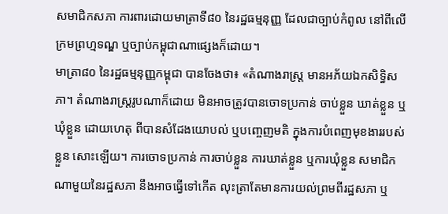សមាជិកសភា ការពារដោយមាត្រាទី៨០ នៃរដ្ឋធម្មនុញ្ញ ដែលជាច្បាប់កំពូល នៅពីលើក្រមព្រហ្មទណ្ឌ ឬច្បាប់កម្ពុជាណាផ្សេងក៏ដោយ។
មាត្រា៨០ នៃរដ្ឋធម្មនុញ្ញកម្ពុជា បានចែងថា៖ «តំណាងរាស្ត្រ មានអភ័យឯកសិទ្ធិសភា។ តំណាងរាស្ត្ររូបណាក៏ដោយ មិនអាចត្រូវបានចោទប្រកាន់ ចាប់ខ្លួន ឃាត់ខ្លួន ឬឃុំខ្លួន ដោយហេតុ ពីបានសំដែងយោបល់ ឬបញ្ចេញមតិ ក្នុងការបំពេញមុខងាររបស់ខ្លួន សោះឡើយ។ ការចោទប្រកាន់ ការចាប់ខ្លួន ការឃាត់ខ្លួន ឬការឃុំខ្លួន សមាជិកណាមួយនៃរដ្ឋសភា នឹងអាចធ្វើទៅកើត លុះត្រាតែមានការយល់ព្រមពីរដ្ឋសភា ឬ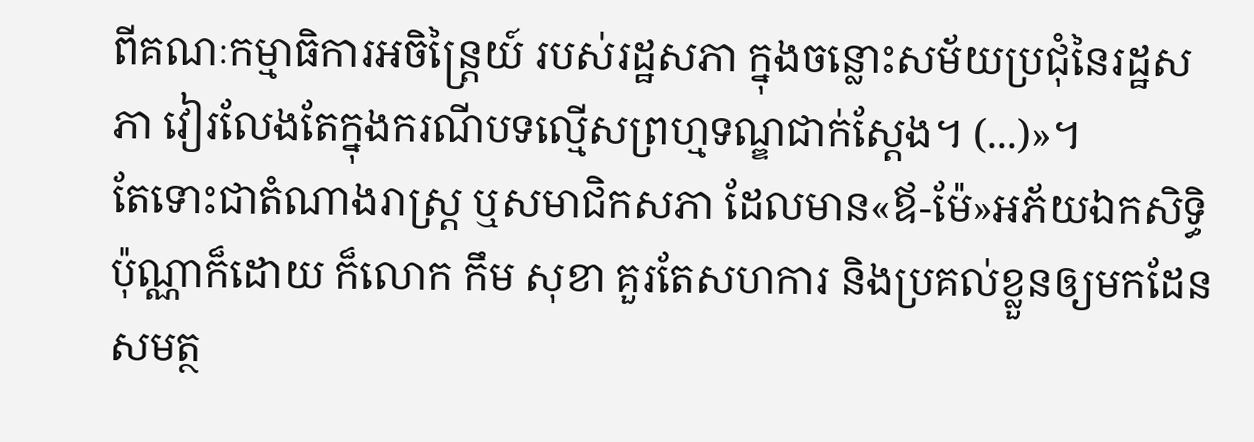ពីគណៈកម្មាធិការអចិន្ត្រៃយ៍ របស់រដ្ឋសភា ក្នុងចន្លោះសម័យប្រជុំនៃរដ្ឋសភា វៀរលែងតែក្នុងករណីបទល្មើសព្រហ្មទណ្ឌជាក់ស្ដែង។ (...)»។
តែទោះជាតំណាងរាស្ត្រ ឬសមាជិកសភា ដែលមាន«ឪ-ម៉ែ»អភ័យឯកសិទ្ធិ ប៉ុណ្ណាក៏ដោយ ក៏លោក កឹម សុខា គួរតែសហការ និងប្រគល់ខ្លួនឲ្យមកដែនសមត្ថ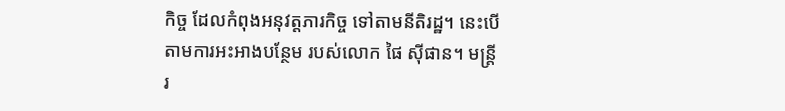កិច្ច ដែលកំពុងអនុវត្តភារកិច្ច ទៅតាមនីតិរដ្ឋ។ នេះបើតាមការអះអាងបន្ថែម របស់លោក ផៃ ស៊ីផាន។ មន្ត្រីរ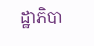ដ្ឋាភិបា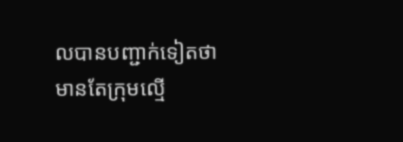លបានបញ្ជាក់ទៀតថា មានតែក្រុមល្មើ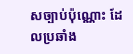សច្បាប់ប៉ុណ្ណោះ ដែលប្រឆាំង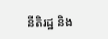នីតិរដ្ឋ និង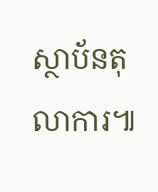ស្ថាប័នតុលាការ៕